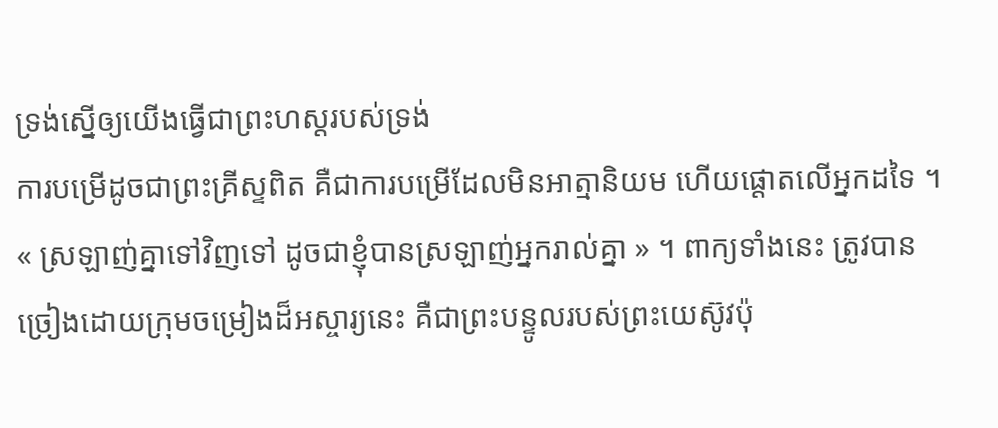ទ្រង់ស្នើឲ្យយើងធ្វើជាព្រះហស្តរបស់ទ្រង់
ការបម្រើដូចជាព្រះគ្រីស្ទពិត គឺជាការបម្រើដែលមិនអាត្មានិយម ហើយផ្តោតលើអ្នកដទៃ ។
« ស្រឡាញ់គ្នាទៅវិញទៅ ដូចជាខ្ញុំបានស្រឡាញ់អ្នករាល់គ្នា » ។ ពាក្យទាំងនេះ ត្រូវបានច្រៀងដោយក្រុមចម្រៀងដ៏អស្ចារ្យនេះ គឺជាព្រះបន្ទូលរបស់ព្រះយេស៊ូវប៉ុ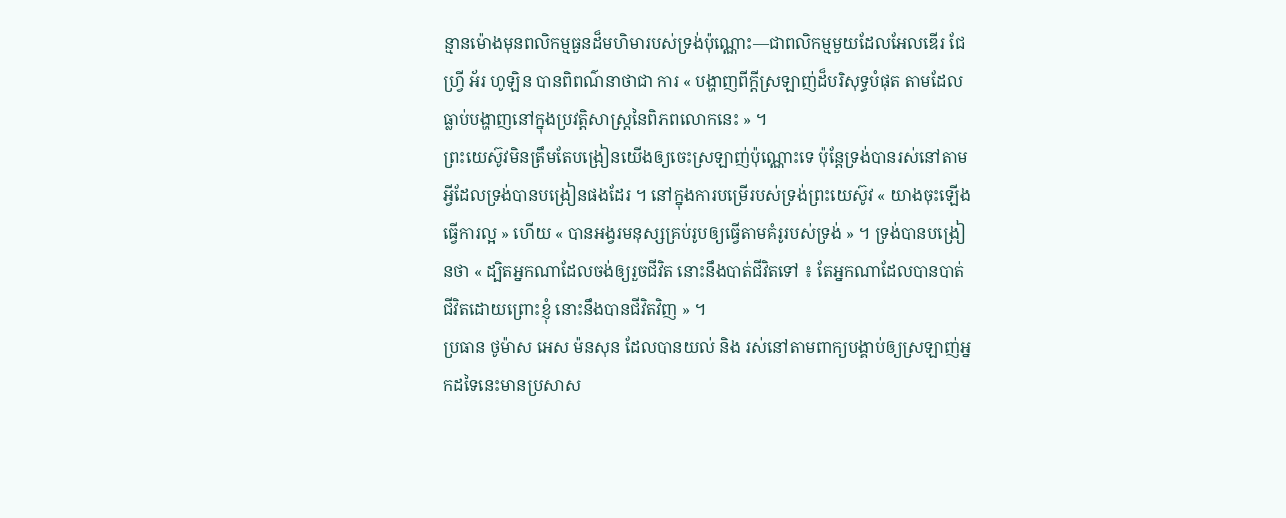ន្មានម៉ោងមុនពលិកម្មធួនដ៏មហិមារបស់ទ្រង់ប៉ុណ្ណោះ—ជាពលិកម្មមួយដែលអែលឌើរ ជែហ្វ្រី អ័រ ហូឡិន បានពិពណ៌នាថាជា ការ « បង្ហាញពីក្ដីស្រឡាញ់ដ៏បរិសុទ្ធបំផុត តាមដែលធ្លាប់បង្ហាញនៅក្នុងប្រវត្តិសាស្ត្រនៃពិភពលោកនេះ » ។
ព្រះយេស៊ូវមិនត្រឹមតែបង្រៀនយើងឲ្យចេះស្រឡាញ់ប៉ុណ្ណោះទេ ប៉ុន្តែទ្រង់បានរស់នៅតាមអ្វីដែលទ្រង់បានបង្រៀនផងដែរ ។ នៅក្នុងការបម្រើរបស់ទ្រង់ព្រះយេស៊ូវ « យាងចុះឡើងធ្វើការល្អ » ហើយ « បានអង្វរមនុស្សគ្រប់រូបឲ្យធ្វើតាមគំរូរបស់ទ្រង់ » ។ ទ្រង់បានបង្រៀនថា « ដ្បិតអ្នកណាដែលចង់ឲ្យរួចជីវិត នោះនឹងបាត់ជីវិតទៅ ៖ តែអ្នកណាដែលបានបាត់ជីវិតដោយព្រោះខ្ញុំ នោះនឹងបានជីវិតវិញ » ។
ប្រធាន ថូម៉ាស អេស ម៉នសុន ដែលបានយល់ និង រស់នៅតាមពាក្យបង្គាប់ឲ្យស្រឡាញ់អ្នកដទៃនេះមានប្រសាស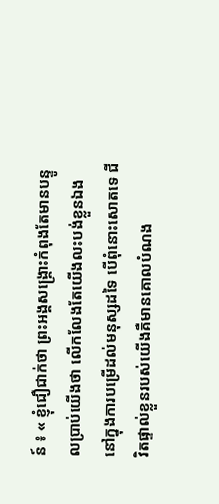ន៍ ៖ « ខ្ញុំជឿជាក់ថា ព្រះអង្គសង្គ្រោះកំពុងតែមានបន្ទូលប្រាប់យើងថា លើកលែងតែយើងលះបង់ខ្លួនឯងនៅក្នុងការបម្រើដល់មនុស្សដទៃ បើពុំនោះសោតទេ ជីវិតផ្ទាល់ខ្លួនរបស់យើងគឺមានគោលបំណង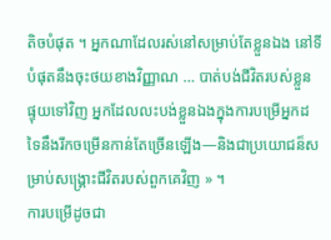តិចបំផុត ។ អ្នកណាដែលរស់នៅសម្រាប់តែខ្លួនឯង នៅទីបំផុតនឹងចុះថយខាងវិញ្ញាណ … បាត់បង់ជីវិតរបស់ខ្លួន ផ្ទុយទៅវិញ អ្នកដែលលះបង់ខ្លួនឯងក្នុងការបម្រើអ្នកដទៃនឹងរីកចម្រើនកាន់តែច្រើនឡើង—និងជាប្រយោជន៏សម្រាប់សង្គ្រោះជីវិតរបស់ពួកគេវិញ » ។
ការបម្រើដូចជា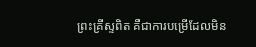ព្រះគ្រីស្ទពិត គឺជាការបម្រើដែលមិន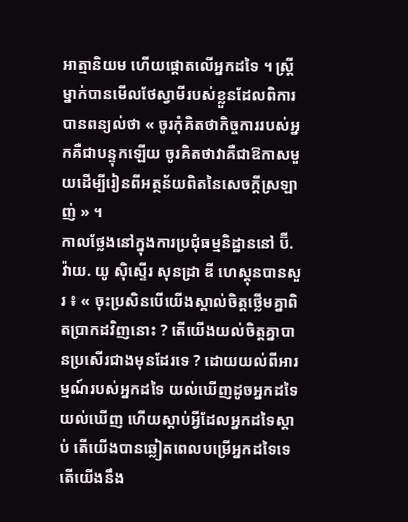អាត្មានិយម ហើយផ្តោតលើអ្នកដទៃ ។ ស្ត្រីម្នាក់បានមើលថែស្វាមីរបស់ខ្លួនដែលពិការបានពន្យល់ថា « ចូរកុំគិតថាកិច្ចការរបស់អ្នកគឺជាបន្ទុកឡើយ ចូរគិតថាវាគឺជាឱកាសមួយដើម្បីរៀនពីអត្ថន័យពិតនៃសេចក្តីស្រឡាញ់ » ។
កាលថ្លែងនៅក្នុងការប្រជុំធម្មនិដ្ឋាននៅ ប៊ី. វ៉ាយ. យូ ស៊ិស្ទើរ សុនដ្រា ឌី ហេស្តុនបានសួរ ៖ « ចុះប្រសិនបើយើងស្គាល់ចិត្តថ្លើមគ្នាពិតប្រាកដវិញនោះ ? តើយើងយល់ចិត្តគ្នាបានប្រសើរជាងមុនដែរទេ ? ដោយយល់ពីអារម្មណ៍របស់អ្នកដទៃ យល់ឃើញដូចអ្នកដទៃយល់ឃើញ ហើយស្តាប់អ្វីដែលអ្នកដទៃស្តាប់ តើយើងបានឆ្លៀតពេលបម្រើអ្នកដទៃទេ តើយើងនឹង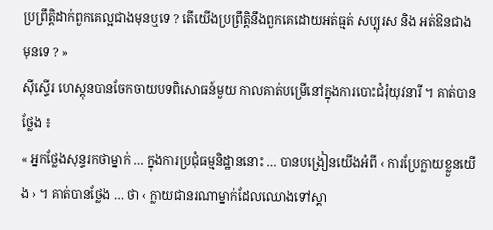ប្រព្រឹត្តិដាក់ពួកគេល្អជាងមុនឬទេ ? តើយើងប្រព្រឹត្តិនឹងពួកគេដោយអត់ធ្មត់ សប្បុរស និង អត់ឱនជាងមុនទេ ? »
ស៊ីស្ទើរ ហេស្តុនបានចែកចាយបទពិសោធន៍មួយ កាលគាត់បម្រើនៅក្នុងការបោះជំរុំយុវនារី ។ គាត់បានថ្លែង ៖
« អ្នកថ្លែងសុន្ទរកថាម្នាក់ … ក្នុងការប្រជុំធម្មនិដ្ឋាននោះ … បានបង្រៀនយើងអំពី ‹ ការប្រែក្លាយខ្លួនយើង › ។ គាត់បានថ្លែង … ថា ‹ ក្លាយជានរណាម្នាក់ដែលឈោងទៅស្គា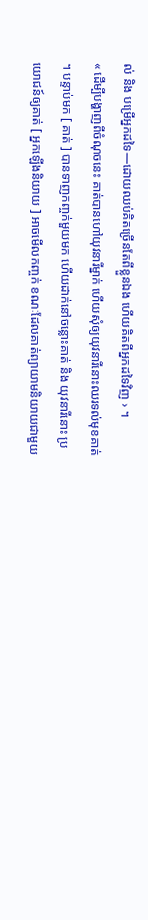ល់ និង បម្រើអ្នកដទៃ—ដោយឈប់គិតច្រើនតែពីខ្លួនឯង ហើយគិតពីអ្នកដទៃវិញ › ។
« ដើម្បីបង្ហាញពីចំណុចនេះ គាត់បានហៅយុវនារីម្នាក់ ហើយសុំឲ្យយុវនារីនោះឈរទល់មុខគាត់ ។ បន្ទាប់មក [ គាត់ ] បានទាញកញ្ចក់មួយមក ហើយដាក់នៅចន្លោះគាត់ និង យុវនារីនោះ ប្រយោជន៍ឲ្យគាត់ [ អ្នកឡើងនិយាយ ] អាចមើលកញ្ចក់ ខណៈដែលគាត់ព្យាយាមនិយាយជាមួយ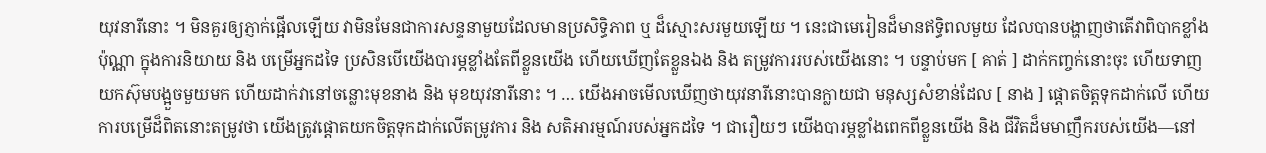យុវនារីនោះ ។ មិនគួរឲ្យភ្ញាក់ផ្អើលឡើយ វាមិនមែនជាការសន្ទនាមួយដែលមានប្រសិទ្ធិភាព ឬ ដ៏ស្មោះសរមួយឡើយ ។ នេះជាមេរៀនដ៏មានឥទ្ធិពលមួយ ដែលបានបង្ហាញថាតើវាពិបាកខ្លាំងប៉ុណ្ណា ក្នុងការនិយាយ និង បម្រើអ្នកដទៃ ប្រសិនបើយើងបារម្ភខ្លាំងតែពីខ្លួនយើង ហើយឃើញតែខ្លួនឯង និង តម្រូវការរបស់យើងនោះ ។ បន្ទាប់មក [ គាត់ ] ដាក់កញ្ចក់នោះចុះ ហើយទាញយកស៊ុមបង្អួចមួយមក ហើយដាក់វានៅចន្លោះមុខនាង និង មុខយុវនារីនោះ ។ … យើងអាចមើលឃើញថាយុវនារីនោះបានក្លាយជា មនុស្សសំខាន់ដែល [ នាង ] ផ្តោតចិត្តទុកដាក់លើ ហើយការបម្រើដ៏ពិតនោះតម្រូវថា យើងត្រូវផ្តោតយកចិត្តទុកដាក់លើតម្រូវការ និង សតិអារម្មណ៍របស់អ្នកដទៃ ។ ជារឿយៗ យើងបារម្ភខ្លាំងពេកពីខ្លួនយើង និង ជីវិតដ៏មមាញឹករបស់យើង—នៅ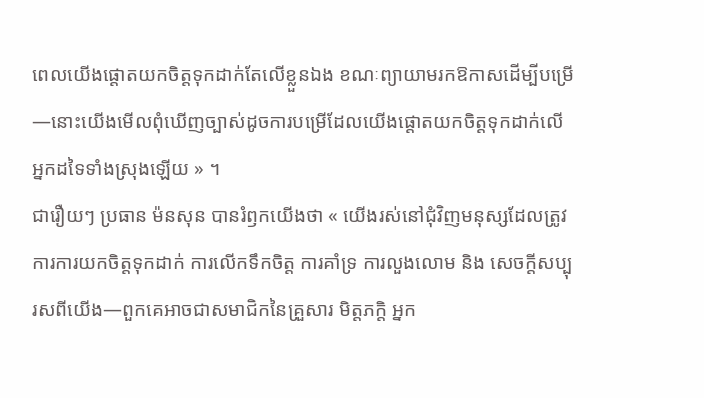ពេលយើងផ្តោតយកចិត្តទុកដាក់តែលើខ្លួនឯង ខណៈព្យាយាមរកឱកាសដើម្បីបម្រើ —នោះយើងមើលពុំឃើញច្បាស់ដូចការបម្រើដែលយើងផ្តោតយកចិត្តទុកដាក់លើអ្នកដទៃទាំងស្រុងឡើយ » ។
ជារឿយៗ ប្រធាន ម៉នសុន បានរំឭកយើងថា « យើងរស់នៅជុំវិញមនុស្សដែលត្រូវការការយកចិត្តទុកដាក់ ការលើកទឹកចិត្ត ការគាំទ្រ ការលួងលោម និង សេចក្តីសប្បុរសពីយើង—ពួកគេអាចជាសមាជិកនៃគ្រួសារ មិត្តភក្តិ អ្នក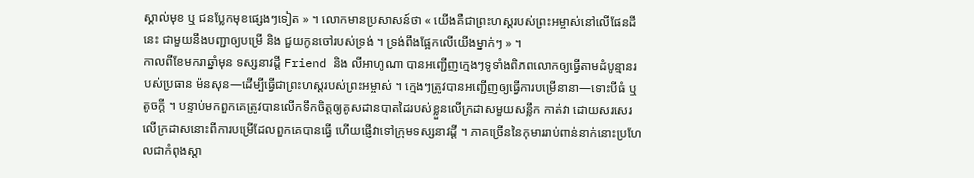ស្គាល់មុខ ឬ ជនប្លែកមុខផ្សេងៗទៀត » ។ លោកមានប្រសាសន៍ថា « យើងគឺជាព្រះហស្ដរបស់ព្រះអម្ចាស់នៅលើផែនដីនេះ ជាមួយនឹងបញ្ជាឲ្យបម្រើ និង ជួយកូនចៅរបស់ទ្រង់ ។ ទ្រង់ពឹងផ្អែកលើយើងម្នាក់ៗ » ។
កាលពីខែមករាឆ្នាំមុន ទស្សនាវដ្តី Friend និង លីអាហូណា បានអញ្ជើញក្មេងៗទូទាំងពិភពលោកឲ្យធ្វើតាមដំបូន្មានរបស់ប្រធាន ម៉នសុន—ដើម្បីធ្វើជាព្រះហស្តរបស់ព្រះអម្ចាស់ ។ ក្មេងៗត្រូវបានអញ្ជើញឲ្យធ្វើការបម្រើនានា—ទោះបីធំ ឬ តូចក្តី ។ បន្ទាប់មកពួកគេត្រូវបានលើកទឹកចិត្តឲ្យគូសដានបាតដៃរបស់ខ្លួនលើក្រដាសមួយសន្លឹក កាត់វា ដោយសរសេរលើក្រដាសនោះពីការបម្រើដែលពួកគេបានធ្វើ ហើយផ្ញើវាទៅក្រុមទស្សនាវដ្តី ។ ភាគច្រើននៃកុមាររាប់ពាន់នាក់នោះប្រហែលជាកំពុងស្តា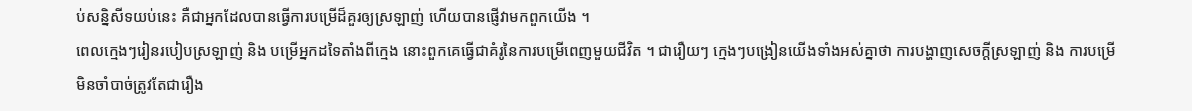ប់សន្និសីទយប់នេះ គឺជាអ្នកដែលបានធ្វើការបម្រើដ៏គួរឲ្យស្រឡាញ់ ហើយបានផ្ញើវាមកពួកយើង ។
ពេលក្មេងៗរៀនរបៀបស្រឡាញ់ និង បម្រើអ្នកដទៃតាំងពីក្មេង នោះពួកគេធ្វើជាគំរូនៃការបម្រើពេញមួយជីវិត ។ ជារឿយៗ ក្មេងៗបង្រៀនយើងទាំងអស់គ្នាថា ការបង្ហាញសេចក្តីស្រឡាញ់ និង ការបម្រើមិនចាំបាច់ត្រូវតែជារឿង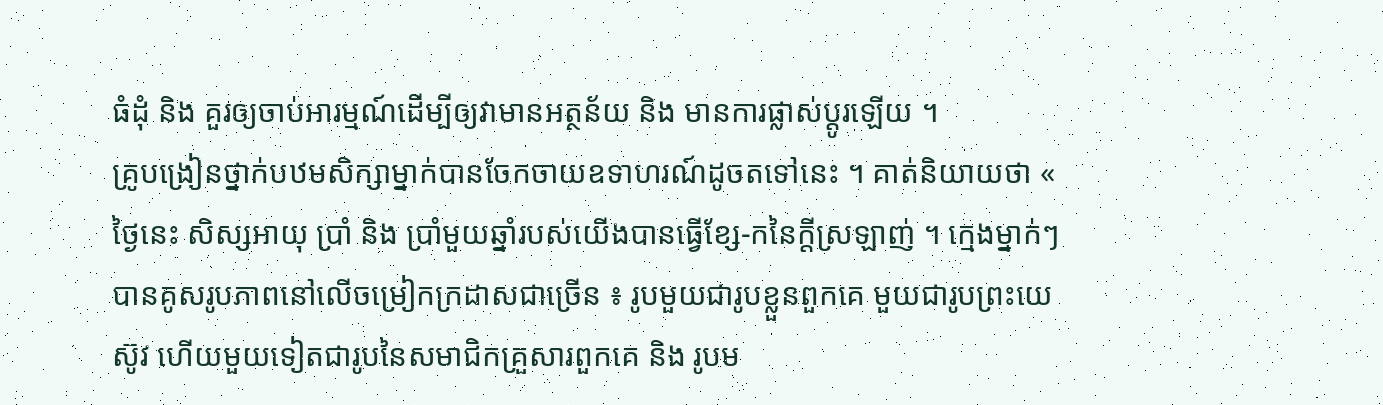ធំដុំ និង គួរឲ្យចាប់អារម្មណ៍ដើម្បីឲ្យវាមានអត្ថន័យ និង មានការផ្លាស់ប្តូរឡើយ ។
គ្រូបង្រៀនថ្នាក់បឋមសិក្សាម្នាក់បានចែកចាយឧទាហរណ៍ដូចតទៅនេះ ។ គាត់និយាយថា « ថ្ងៃនេះ សិស្សអាយុ ប្រាំ និង ប្រាំមួយឆ្នាំរបស់យើងបានធ្វើខ្សែ-កនៃក្តីស្រឡាញ់ ។ ក្មេងម្នាក់ៗបានគូសរូបភាពនៅលើចម្រៀកក្រដាសជាច្រើន ៖ រូបមួយជារូបខ្លួនពួកគេ មួយជារូបព្រះយេស៊ូវ ហើយមួយទៀតជារូបនៃសមាជិកគ្រួសារពួកគេ និង រូបម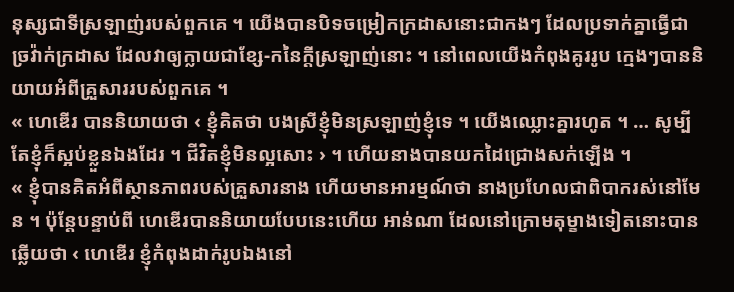នុស្សជាទីស្រឡាញ់របស់ពួកគេ ។ យើងបានបិទចម្រៀកក្រដាសនោះជាកងៗ ដែលប្រទាក់គ្នាធ្វើជាច្រវ៉ាក់ក្រដាស ដែលវាឲ្យក្លាយជាខ្សែ-កនៃក្តីស្រឡាញ់នោះ ។ នៅពេលយើងកំពុងគូររូប ក្មេងៗបាននិយាយអំពីគ្រួសាររបស់ពួកគេ ។
« ហេឌើរ បាននិយាយថា ‹ ខ្ញុំគិតថា បងស្រីខ្ញុំមិនស្រឡាញ់ខ្ញុំទេ ។ យើងឈ្លោះគ្នារហូត ។ … សូម្បីតែខ្ញុំក៏ស្អប់ខ្លួនឯងដែរ ។ ជីវិតខ្ញុំមិនល្អសោះ › ។ ហើយនាងបានយកដៃជ្រោងសក់ឡើង ។
« ខ្ញុំបានគិតអំពីស្ថានភាពរបស់គ្រួសារនាង ហើយមានអារម្មណ៍ថា នាងប្រហែលជាពិបាករស់នៅមែន ។ ប៉ុន្តែបន្ទាប់ពី ហេឌើរបាននិយាយបែបនេះហើយ អាន់ណា ដែលនៅក្រោមតុម្ខាងទៀតនោះបានឆ្លើយថា ‹ ហេឌើរ ខ្ញុំកំពុងដាក់រូបឯងនៅ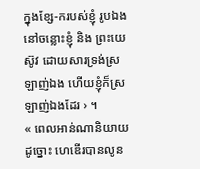ក្នុងខ្សែ-ករបស់ខ្ញុំ រូបឯងនៅចន្លោះខ្ញុំ និង ព្រះយេស៊ូវ ដោយសារទ្រង់ស្រឡាញ់ឯង ហើយខ្ញុំក៏ស្រឡាញ់ឯងដែរ › ។
« ពេលអាន់ណានិយាយដូច្នោះ ហេឌើរបានលូន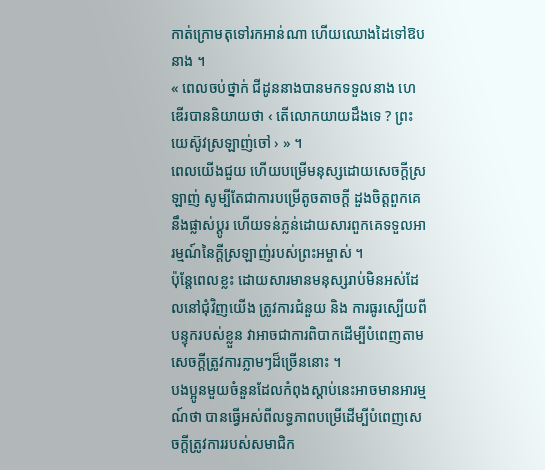កាត់ក្រោមតុទៅរកអាន់ណា ហើយឈោងដៃទៅឱបនាង ។
« ពេលចប់ថ្នាក់ ជីដូននាងបានមកទទួលនាង ហេឌើរបាននិយាយថា ‹ តើលោកយាយដឹងទេ ? ព្រះយេស៊ូវស្រឡាញ់ចៅ › » ។
ពេលយើងជួយ ហើយបម្រើមនុស្សដោយសេចក្តីស្រឡាញ់ សូម្បីតែជាការបម្រើតូចតាចក្តី ដួងចិត្តពួកគេនឹងផ្លាស់ប្តូរ ហើយទន់ភ្លន់ដោយសារពួកគេទទួលអារម្មណ៍នៃក្តីស្រឡាញ់របស់ព្រះអម្ចាស់ ។
ប៉ុន្តែពេលខ្លះ ដោយសារមានមនុស្សរាប់មិនអស់ដែលនៅជុំវិញយើង ត្រូវការជំនួយ និង ការធូរស្បើយពីបន្ទុករបស់ខ្លួន វាអាចជាការពិបាកដើម្បីបំពេញតាមសេចក្តីត្រូវការភ្លាមៗដ៏ច្រើននោះ ។
បងប្អូនមួយចំនួនដែលកំពុងស្តាប់នេះអាចមានអារម្មណ៍ថា បានធ្វើអស់ពីលទ្ធភាពបម្រើដើម្បីបំពេញសេចក្តីត្រូវការរបស់សមាជិក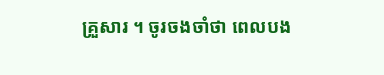គ្រួសារ ។ ចូរចងចាំថា ពេលបង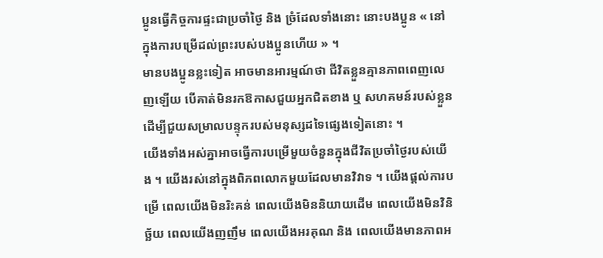ប្អូនធ្វើកិច្ចការផ្ទះជាប្រចាំថ្ងៃ និង ច្រំដែលទាំងនោះ នោះបងប្អូន « នៅក្នុងការបម្រើដល់ព្រះរបស់បងប្អូនហើយ » ។
មានបងប្អូនខ្លះទៀត អាចមានអារម្មណ៍ថា ជីវិតខ្លួនគ្មានភាពពេញលេញឡើយ បើគាត់មិនរកឱកាសជួយអ្នកជិតខាង ឬ សហគមន៍របស់ខ្លួន ដើម្បីជួយសម្រាលបន្ទុករបស់មនុស្សដទៃផ្សេងទៀតនោះ ។
យើងទាំងអស់គ្នាអាចធ្វើការបម្រើមួយចំនួនក្នុងជីវិតប្រចាំថ្ងៃរបស់យើង ។ យើងរស់នៅក្នុងពិភពលោកមួយដែលមានវិវាទ ។ យើងផ្តល់ការបម្រើ ពេលយើងមិនរិះគន់ ពេលយើងមិននិយាយដើម ពេលយើងមិនវិនិច្ឆ័យ ពេលយើងញញឹម ពេលយើងអរគុណ និង ពេលយើងមានភាពអ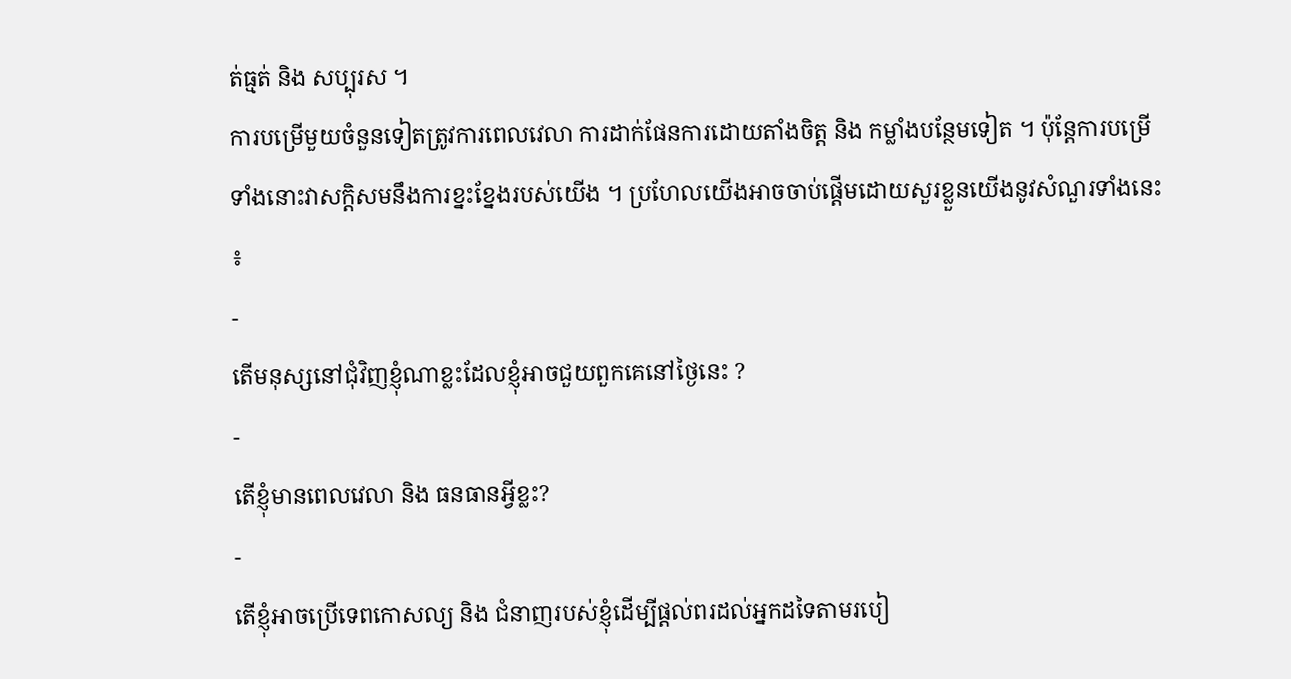ត់ធ្មត់ និង សប្បុរស ។
ការបម្រើមួយចំនួនទៀតត្រូវការពេលវេលា ការដាក់ផែនការដោយតាំងចិត្ត និង កម្លាំងបន្ថែមទៀត ។ ប៉ុន្តែការបម្រើទាំងនោះវាសក្តិសមនឹងការខ្នះខ្នែងរបស់យើង ។ ប្រហែលយើងអាចចាប់ផ្តើមដោយសួរខ្លួនយើងនូវសំណួរទាំងនេះ ៖
-
តើមនុស្សនៅជុំវិញខ្ញុំណាខ្លះដែលខ្ញុំអាចជួយពួកគេនៅថ្ងៃនេះ ?
-
តើខ្ញុំមានពេលវេលា និង ធនធានអ្វីខ្លះ?
-
តើខ្ញុំអាចប្រើទេពកោសល្យ និង ជំនាញរបស់ខ្ញុំដើម្បីផ្តល់ពរដល់អ្នកដទៃតាមរបៀ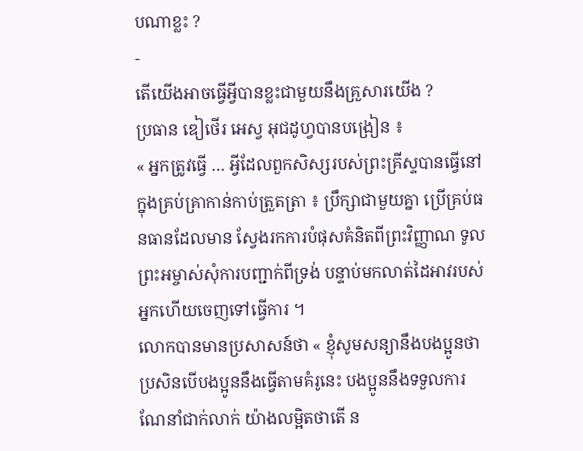បណាខ្លះ ?
-
តើយើងអាចធ្វើអ្វីបានខ្លះជាមួយនឹងគ្រួសារយើង ?
ប្រធាន ឌៀថើរ អេស្វ អុជដូហ្វបានបង្រៀន ៖
« អ្នកត្រូវធ្វើ … អ្វីដែលពួកសិស្សរបស់ព្រះគ្រីស្ទបានធ្វើនៅក្នុងគ្រប់គ្រាកាន់កាប់ត្រួតត្រា ៖ ប្រឹក្សាជាមួយគ្នា ប្រើគ្រប់ធនធានដែលមាន ស្វែងរកការបំផុសគំនិតពីព្រះវិញ្ញាណ ទូលព្រះអម្ចាស់សុំការបញ្ជាក់ពីទ្រង់ បន្ទាប់មកលាត់ដៃអាវរបស់អ្នកហើយចេញទៅធ្វើការ ។
លោកបានមានប្រសាសន៍ថា « ខ្ញុំសូមសន្យានឹងបងប្អូនថា ប្រសិនបើបងប្អូននឹងធ្វើតាមគំរូនេះ បងប្អូននឹងទទួលការណែនាំជាក់លាក់ យ៉ាងលម្អិតថាតើ ន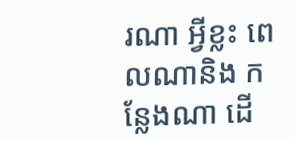រណា អ្វីខ្លះ ពេលណានិង កន្លែងណា ដើ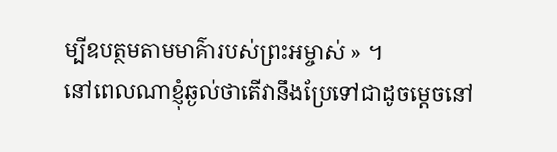ម្បីឧបត្ថមតាមមាគ៌ារបស់ព្រះអម្ចាស់ » ។
នៅពេលណាខ្ញុំឆ្ងល់ថាតើវានឹងប្រែទៅជាដូចម្តេចនៅ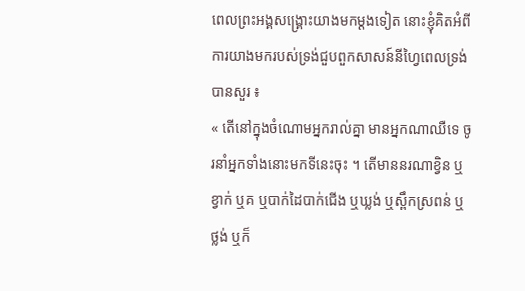ពេលព្រះអង្គសង្គ្រោះយាងមកម្តងទៀត នោះខ្ញុំគិតអំពីការយាងមករបស់ទ្រង់ជួបពួកសាសន៍នីហ្វៃពេលទ្រង់បានសួរ ៖
« តើនៅក្នុងចំណោមអ្នករាល់គ្នា មានអ្នកណាឈឺទេ ចូរនាំអ្នកទាំងនោះមកទីនេះចុះ ។ តើមាននរណាខ្វិន ឬខ្វាក់ ឬគ ឬបាក់ដៃបាក់ជើង ឬឃ្លង់ ឬស្ពឹកស្រពន់ ឬថ្លង់ ឬក៏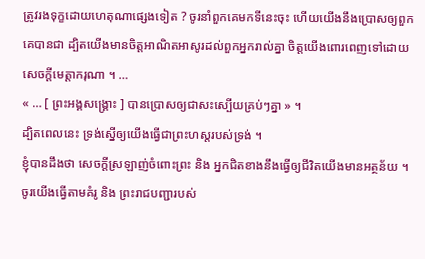ត្រូវរងទុក្ខដោយហេតុណាផ្សេងទៀត ? ចូរនាំពួកគេមកទីនេះចុះ ហើយយើងនឹងប្រោសឲ្យពួកគេបានជា ដ្បិតយើងមានចិត្តអាណិតអាសូរដល់ពួកអ្នករាល់គ្នា ចិត្តយើងពោរពេញទៅដោយសេចក្ដីមេត្តាករុណា ។ …
« … [ ព្រះអង្គសង្គ្រោះ ] បានប្រោសឲ្យជាសះស្បើយគ្រប់ៗគ្នា » ។
ដ្បិតពេលនេះ ទ្រង់ស្នើឲ្យយើងធ្វើជាព្រះហស្តរបស់ទ្រង់ ។
ខ្ញុំបានដឹងថា សេចក្តីស្រឡាញ់ចំពោះព្រះ និង អ្នកជិតខាងនឹងធ្វើឲ្យជីវិតយើងមានអត្ថន័យ ។ ចូរយើងធ្វើតាមគំរូ និង ព្រះរាជបញ្ជារបស់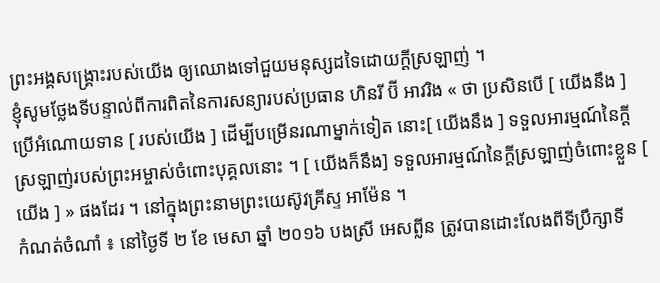ព្រះអង្គសង្គ្រោះរបស់យើង ឲ្យឈោងទៅជួយមនុស្សដទៃដោយក្តីស្រឡាញ់ ។
ខ្ញុំសូមថ្លែងទីបន្ទាល់ពីការពិតនៃការសន្យារបស់ប្រធាន ហិនរី ប៊ី អាវរិង « ថា ប្រសិនបើ [ យើងនឹង ] ប្រើអំណោយទាន [ របស់យើង ] ដើម្បីបម្រើនរណាម្នាក់ទៀត នោះ[ យើងនឹង ] ទទួលអារម្មណ៍នៃក្តីស្រឡាញ់របស់ព្រះអម្ចាស់ចំពោះបុគ្គលនោះ ។ [ យើងក៏នឹង] ទទួលអារម្មណ៍នៃក្តីស្រឡាញ់ចំពោះខ្លួន [ យើង ] » ផងដែរ ។ នៅក្នុងព្រះនាមព្រះយេស៊ូវគ្រីស្ទ អាម៉ែន ។
កំណត់ចំណាំ ៖ នៅថ្ងៃទី ២ ខែ មេសា ឆ្នាំ ២០១៦ បងស្រី អេសព្លីន ត្រូវបានដោះលែងពីទីប្រឹក្សាទី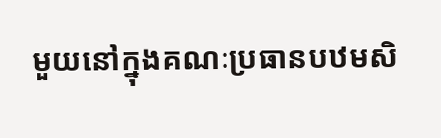មួយនៅក្នុងគណៈប្រធានបឋមសិ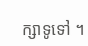ក្សាទូទៅ ។